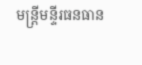មន្រ្តីមន្ទីរធនធាន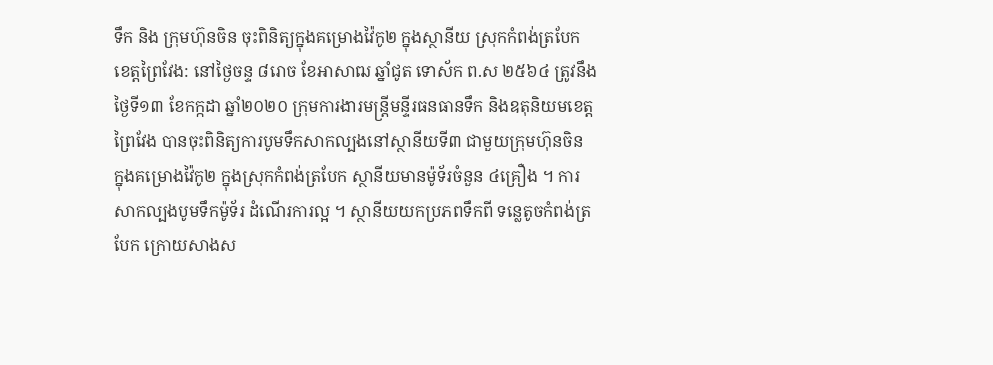ទឹក និង ក្រុមហ៊ុនចិន ចុះពិនិត្យក្នុងគម្រោងវ៉ៃកូ២ ក្នុងស្ថានីយ ស្រុកកំពង់ត្របែក
ខេត្តព្រៃវែង: នៅថ្ងៃចន្ទ ៨រោច ខែអាសាឍ ឆ្នាំជូត ទោស័ក ព.ស ២៥៦៤ ត្រូវនឹងថ្ងៃទី១៣ ខែកក្កដា ឆ្នាំ២០២០ ក្រុមការងារមន្រ្តីមន្ទីរធនធានទឹក និងឧតុនិយមខេត្តព្រៃវែង បានចុះពិនិត្យការបូមទឹកសាកល្បងនៅស្ថានីយទី៣ ជាមួយក្រុមហ៊ុនចិន ក្នុងគម្រោងវ៉ៃកូ២ ក្នុងស្រុកកំពង់ត្របែក ស្ថានីយមានម៉ូទ័រចំនួន ៤គ្រឿង ។ ការសាកល្បងបូមទឹកម៉ូទ័រ ដំណើរការល្អ ។ ស្ថានីយយកប្រភពទឹកពី ទន្លេតូចកំពង់ត្របែក ក្រោយសាងស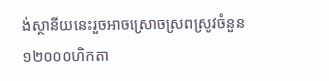ង់ស្ថានីយនេះរួចអាចស្រោចស្រពស្រូវចំនួន ១២០០០ហិកតា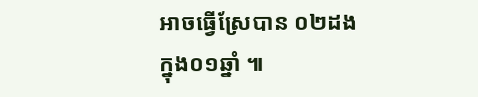អាចធ្វើស្រែបាន ០២ដង ក្នុង០១ឆ្នាំ ៕